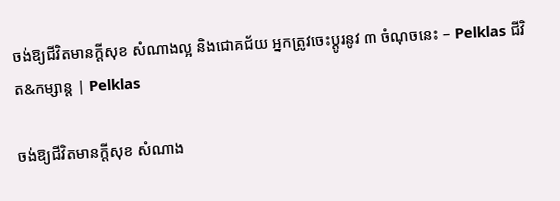ចង់ឱ្យជីវិតមានក្ដីសុខ សំណាងល្អ និងជោគជ័យ អ្នកត្រូវចេះប្ដូរនូវ ៣ ចំណុចនេះ – Pelklas ជីវិត&កម្សាន្ត | Pelklas

ចង់ឱ្យជីវិតមានក្ដីសុខ សំណាង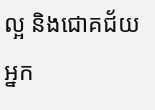ល្អ និងជោគជ័យ អ្នក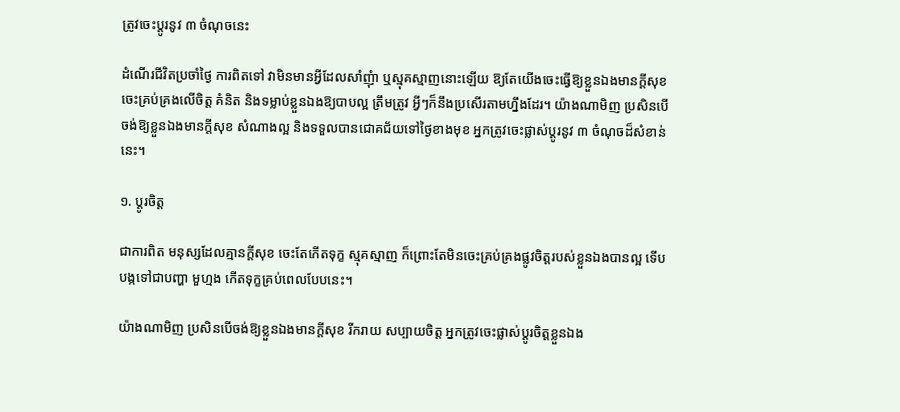ត្រូវចេះប្ដូរនូវ ៣ ចំណុចនេះ

ដំណើរជីវិតប្រចាំថ្ងៃ ការពិតទៅ វាមិនមានអ្វីដែលសាំញុំា ឬស្មុគស្មាញនោះឡើយ ឱ្យតែយើងចេះធ្វើឱ្យខ្លួនឯងមានក្ដីសុខ ចេះគ្រប់គ្រងលើចិត្ត គំនិត និងទម្លាប់ខ្លួនឯងឱ្យបាបល្អ ត្រឹមត្រូវ អ្វីៗក៏នឹងប្រសើរតាមហ្នឹងដែរ។ យ៉ាងណាមិញ ប្រសិនបើចង់ឱ្យខ្លួនឯងមានក្ដីសុខ សំណាងល្អ និងទទួលបានជោគជ័យទៅថ្ងៃខាងមុខ អ្នកត្រូវចេះផ្លាស់ប្ដូរនូវ ៣ ចំណុចដ៏សំខាន់នេះ។

១. ប្ដូរចិត្ត

ជាការពិត មនុស្សដែលគ្មានក្ដីសុខ ចេះតែកើតទុក្ខ ស្មុគស្មាញ ក៏ព្រោះតែមិនចេះគ្រប់គ្រងផ្លូវចិត្តរបស់ខ្លួនឯងបានល្អ ទើបបង្កទៅជាបញ្ហា មួហ្មង កើតទុក្ខគ្រប់ពេលបែបនេះ។

យ៉ាងណាមិញ ប្រសិនបើចង់ឱ្យខ្លួនឯងមានក្ដីសុខ រីករាយ សប្បាយចិត្ត អ្នកត្រូវចេះផ្លាស់ប្ដូរចិត្តខ្លួនឯង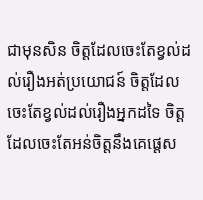ជាមុនសិន ចិត្តដែលចេះតែខ្វល់ដល់រឿងអត់ប្រយោជន៍ ចិត្តដែលចេះតែខ្វល់ដល់រឿងអ្នកដទៃ ចិត្តដែលចេះតែអន់ចិត្តនឹងគេផ្ដេស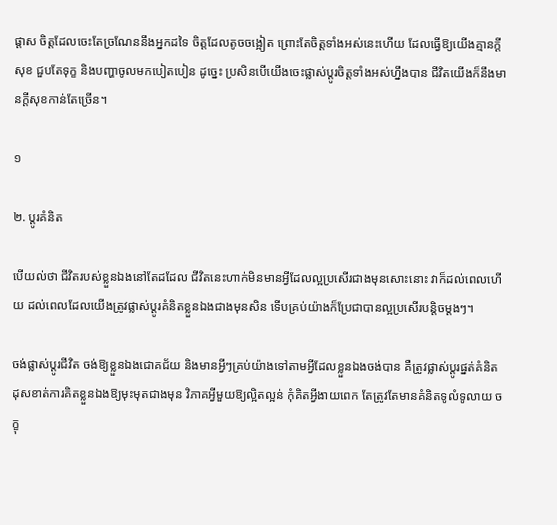ផ្ដាស ចិត្តដែលចេះតែច្រណែននឹងអ្នកដទៃ ចិត្តដែលតូចចង្អៀត ព្រោះតែចិត្តទាំងអស់នេះហើយ ដែលធ្វើឱ្យយើងគ្មានក្ដីសុខ ជួបតែទុក្ខ និងបញ្ហាចូលមកបៀតបៀន ដូច្នេះ ប្រសិនបើយើងចេះផ្លាស់ប្ដូរចិត្តទាំងអស់ហ្នឹងបាន ជីវិតយើងក៏នឹងមានក្ដីសុខកាន់តែច្រើន។

១

២. ប្ដូរគំនិត

បើយល់ថា ជីវិតរបស់ខ្លួនឯងនៅតែដដែល ជីវិតនេះហាក់មិនមានអ្វីដែលល្អប្រសើរជាងមុនសោះនោះ វាក៏ដល់ពេលហើយ ដល់ពេលដែលយើងត្រូវផ្លាស់ប្ដូរគំនិតខ្លួនឯងជាងមុនសិន ទើបគ្រប់យ៉ាងក៏ប្រែជាបានល្អប្រសើរបន្តិចម្ដងៗ។

ចង់ផ្លាស់ប្ដូរជីវិត ចង់ឱ្យខ្លួនឯងជោគជ័យ និងមានអ្វីៗគ្រប់យ៉ាងទៅតាមអ្វីដែលខ្លួនឯងចង់បាន គឺត្រូវផ្លាស់ប្ដូរផ្នត់គំនិត ដុសខាត់ការគិតខ្លួនឯងឱ្យមុះមុតជាងមុន វិភាគអ្វីមួយឱ្យល្អិតល្អន់ កុំគិតអ្វីងាយពេក តែត្រូវតែមានគំនិតទូលំទូលាយ ចក្ខុ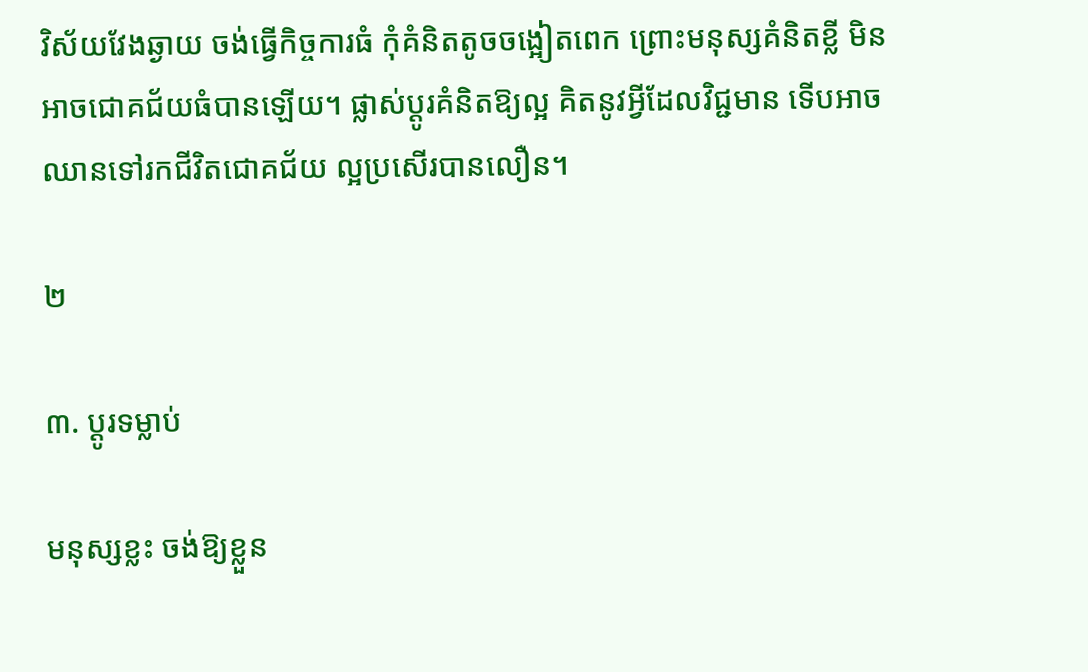វិស័យវែងឆ្ងាយ ចង់ធ្វើកិច្ចការធំ កុំគំនិតតូចចង្អៀតពេក ព្រោះមនុស្សគំនិតខ្លី មិនអាចជោគជ័យធំបានឡើយ។ ផ្លាស់ប្ដូរគំនិតឱ្យល្អ គិតនូវអ្វីដែលវិជ្ជមាន ទើបអាចឈានទៅរកជីវិតជោគជ័យ ល្អប្រសើរបានលឿន។

២

៣. ប្ដូរទម្លាប់

មនុស្សខ្លះ ចង់ឱ្យខ្លួន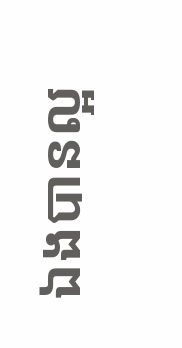ឯងបានល្អ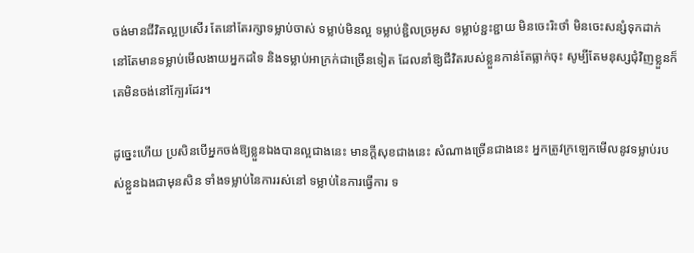ចង់មានជីវិតល្អប្រសើរ តែនៅតែរក្សាទម្លាប់ចាស់ ទម្លាប់មិនល្អ ទម្លាប់ខ្ជិលច្រអូស ទម្លាប់ខ្ជះខ្ជាយ មិនចេះរិះថាំ មិនចេះសន្សំទុកដាក់ នៅតែមានទម្លាប់មើលងាយអ្នកដទៃ និងទម្លាប់អាក្រក់ជាច្រើនទៀត ដែលនាំឱ្យជីវិតរបស់ខ្លួនកាន់តែធ្លាក់ចុះ សូម្បីតែមនុស្សជុំវិញខ្លួនក៏គេមិនចង់នៅក្បែរដែរ។

ដូច្នេះហើយ ប្រសិនបើអ្នកចង់ឱ្យខ្លួនឯងបានល្អជាងនេះ មានក្ដីសុខជាងនេះ សំណាងច្រើនជាងនេះ អ្នកត្រូវក្រឡេកមើលនូវទម្លាប់របស់ខ្លួនឯងជាមុនសិន ទាំងទម្លាប់នៃការរស់នៅ ទម្លាប់នៃការធ្វើការ ទ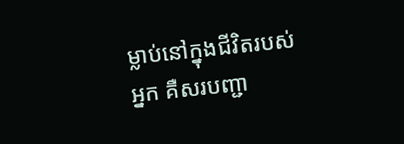ម្លាប់នៅក្នុងជីវិតរបស់អ្នក គឺសរបញ្ជា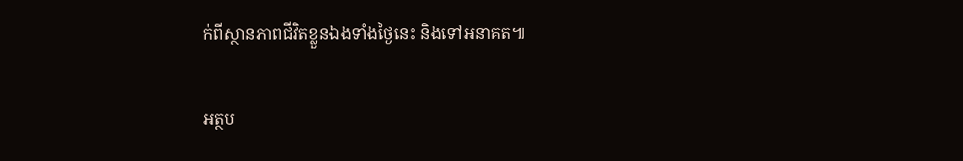ក់ពីស្ថានភាពជីវិតខ្លួនឯងទាំងថ្ងៃនេះ និងទៅអនាគត៕

អត្ថប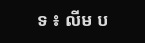ទ ៖ លីម ប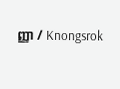ញ្ញា / Knongsrok